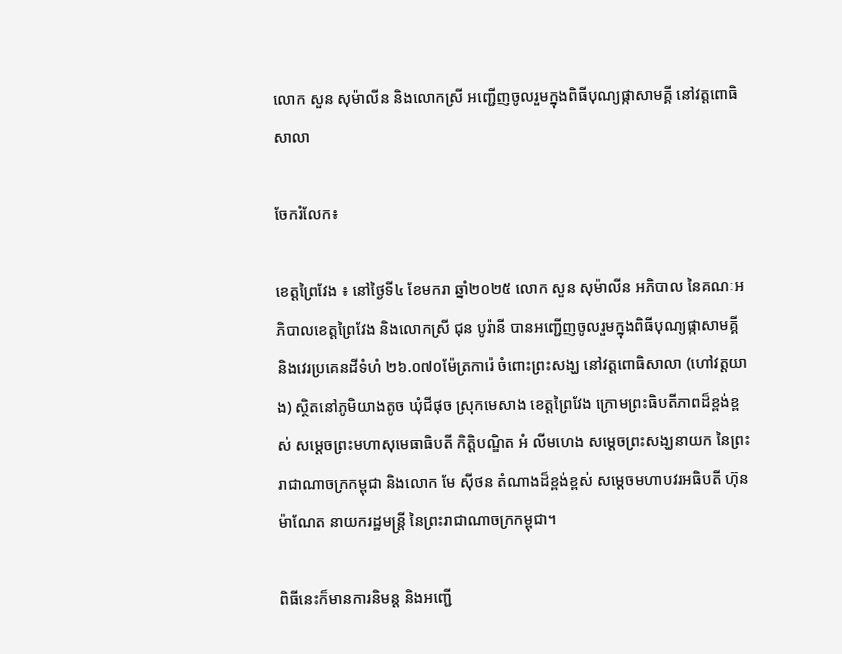លោក សួន សុម៉ាលីន និងលោកស្រី អញ្ជើញចូលរួមក្នុងពិធីបុណ្យផ្កាសាមគ្គី នៅវត្តពោធិសាលា

ចែករំលែក៖

ខេត្តព្រៃវែង ៖ នៅថ្ងៃទី៤ ខែមករា ឆ្នាំ២០២៥ លោក សួន សុម៉ាលីន អភិបាល នៃគណៈអភិបាលខេត្តព្រៃវែង និងលោកស្រី ជុន បូរ៉ានី បានអញ្ជើញចូលរួមក្នុងពិធីបុណ្យផ្កាសាមគ្គី និងវេរប្រគេនដីទំហំ ២៦.០៧០ម៉ែត្រការ៉េ ចំពោះព្រះសង្ឃ នៅវត្តពោធិសាលា (ហៅវត្តយាង) ស្ថិតនៅភូមិយាងតូច ឃុំជីផុច ស្រុកមេសាង ខេត្តព្រៃវែង ក្រោមព្រះធិបតីភាពដ៏ខ្ពង់ខ្ពស់ សម្ដេចព្រះមហាសុមេធាធិបតី កិត្តិបណ្ឌិត អំ លីមហេង សម្ដេចព្រះសង្ឃនាយក នៃព្រះរាជាណាចក្រកម្ពុជា និងលោក មែ ស៊ីថន តំណាងដ៏ខ្ពង់ខ្ពស់ សម្ដេចមហាបវរអធិបតី ហ៊ុន ម៉ាណែត នាយករដ្ឋមន្ត្រី នៃព្រះរាជាណាចក្រកម្ពុជា។

ពិធីនេះក៏មានការនិមន្ត និងអញ្ជើ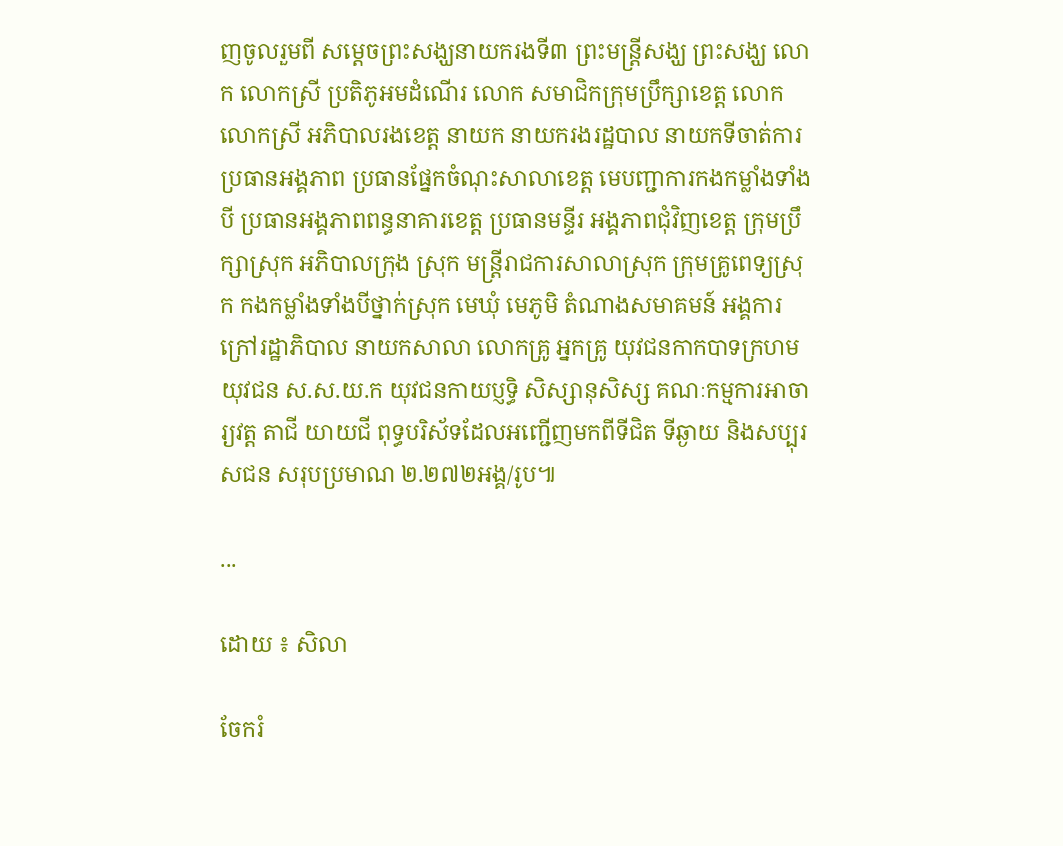ញចូលរួមពី សម្ដេចព្រះសង្ឃនាយករងទី៣ ព្រះមន្ត្រីសង្ឃ ព្រះសង្ឃ លោក លោកស្រី ប្រតិភូអមដំណើរ លោក សមាជិកក្រុមប្រឹក្សាខេត្ត លោក លោកស្រី អភិបាលរងខេត្ត នាយក នាយករងរដ្ឋបាល នាយកទីចាត់ការ ប្រធានអង្គភាព ប្រធានផ្នែកចំណុះសាលាខេត្ត មេបញ្ជាការកងកម្លាំងទាំងបី ប្រធានអង្គភាពពន្ធនាគារខេត្ត ប្រធានមន្ទីរ អង្គភាពជុំវិញខេត្ត ក្រុមប្រឹក្សាស្រុក អភិបាលក្រុង ស្រុក មន្ត្រីរាជការសាលាស្រុក ក្រុមគ្រូពេទ្យស្រុក កងកម្លាំងទាំងបីថ្នាក់ស្រុក មេឃុំ មេភូមិ តំណាងសមាគមន៍ អង្គការក្រៅរដ្ឋាភិបាល នាយកសាលា លោកគ្រូ អ្នកគ្រូ យុវជនកាកបាទក្រហម យុវជន ស.ស.យ.ក យុវជនកាយប្ញទ្ធិ សិស្សានុសិស្ស គណៈកម្មការអាចារ្យវត្ត តាជី យាយជី ពុទ្ធបរិស័ទដែលអញ្ជើញមកពីទីជិត ទីឆ្ងាយ និងសប្បុរសជន សរុបប្រមាណ ២.២៧២អង្គ/រូប៕

...

ដោយ ៖ សិលា

ចែករំ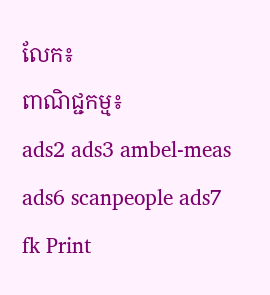លែក៖
ពាណិជ្ជកម្ម៖
ads2 ads3 ambel-meas ads6 scanpeople ads7 fk Print